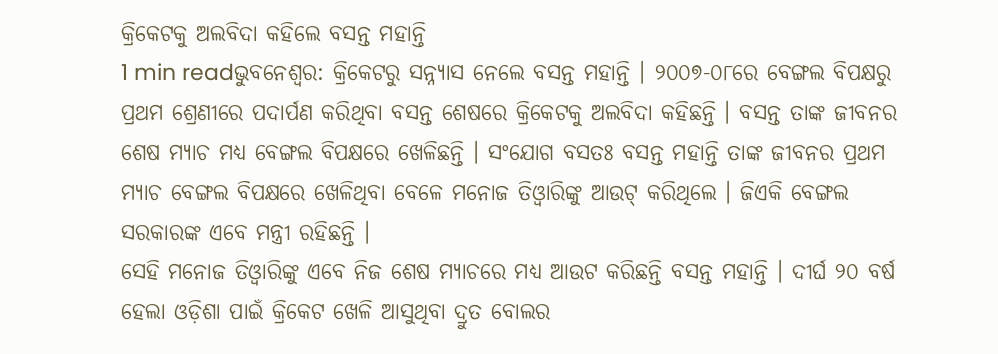କ୍ରିକେଟକୁ ଅଲବିଦା କହିଲେ ବସନ୍ତ ମହାନ୍ତି
1 min readଭୁବନେଶ୍ୱର: କ୍ରିକେଟରୁ ସନ୍ନ୍ୟାସ ନେଲେ ବସନ୍ତ ମହାନ୍ତି । ୨୦୦୭-୦୮ରେ ବେଙ୍ଗଲ ବିପକ୍ଷରୁ ପ୍ରଥମ ଶ୍ରେଣୀରେ ପଦାର୍ପଣ କରିଥିବା ବସନ୍ତ ଶେଷରେ କ୍ରିକେଟକୁ ଅଲବିଦା କହିଛନ୍ତି । ବସନ୍ତ ତାଙ୍କ ଜୀବନର ଶେଷ ମ୍ୟାଚ ମଧ୍ୟ ବେଙ୍ଗଲ ବିପକ୍ଷରେ ଖେଳିଛନ୍ତି । ସଂଯୋଗ ବସତଃ ବସନ୍ତ ମହାନ୍ତି ତାଙ୍କ ଜୀବନର ପ୍ରଥମ ମ୍ୟାଚ ବେଙ୍ଗଲ ବିପକ୍ଷରେ ଖେଳିଥିବା ବେଳେ ମନୋଜ ତିଓ୍ୱାରିଙ୍କୁ ଆଉଟ୍ କରିଥିଲେ । ଜିଏକି ବେଙ୍ଗଲ ସରକାରଙ୍କ ଏବେ ମନ୍ତ୍ରୀ ରହିଛନ୍ତି ।
ସେହି ମନୋଜ ତିଓ୍ବାରିଙ୍କୁ ଏବେ ନିଜ ଶେଷ ମ୍ୟାଚରେ ମଧ୍ୟ ଆଉଟ କରିଛନ୍ତି ବସନ୍ତ ମହାନ୍ତି । ଦୀର୍ଘ ୨୦ ବର୍ଷ ହେଲା ଓଡ଼ିଶା ପାଇଁ କ୍ରିକେଟ ଖେଳି ଆସୁଥିବା ଦ୍ରୁତ ବୋଲର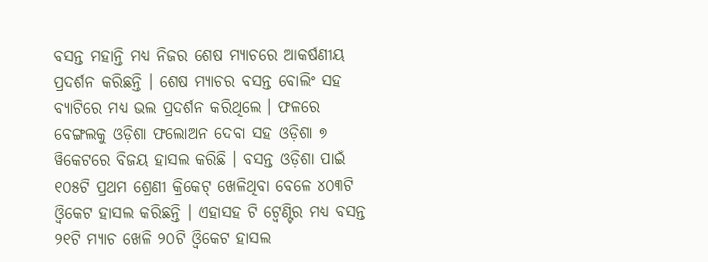ବସନ୍ତ ମହାନ୍ତି ମଧ୍ୟ ନିଜର ଶେଷ ମ୍ୟାଚରେ ଆକର୍ଷଣୀୟ ପ୍ରଦର୍ଶନ କରିଛନ୍ତି । ଶେଷ ମ୍ୟାଚର ବସନ୍ତ ବୋଲିଂ ସହ ବ୍ୟାଟିରେ ମଧ୍ୟ ଭଲ ପ୍ରଦର୍ଶନ କରିଥିଲେ । ଫଳରେ ବେଙ୍ଗଲକୁ ଓଡ଼ିଶା ଫଲୋଅନ ଦେବା ସହ ଓଡ଼ିଶା ୭ ୱିକେଟରେ ବିଜୟ ହାସଲ କରିଛି । ବସନ୍ତ ଓଡ଼ିଶା ପାଇଁ ୧୦୫ଟି ପ୍ରଥମ ଶ୍ରେଣୀ କ୍ରିକେଟ୍ ଖେଳିଥିବା ବେଳେ ୪୦୩ଟି ଓ୍ୱିକେଟ ହାସଲ କରିଛନ୍ତି । ଏହାସହ ଟି ଟ୍ୱେଣ୍ଟିର ମଧ୍ୟ ବସନ୍ତ ୨୧ଟି ମ୍ୟାଚ ଖେଳି ୨୦ଟି ଓ୍ୱିକେଟ ହାସଲ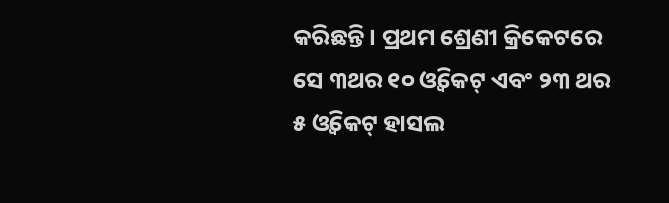କରିଛନ୍ତି । ପ୍ରଥମ ଶ୍ରେଣୀ କ୍ରିକେଟରେ ସେ ୩ଥର ୧୦ ଓ୍ବିକେଟ୍ ଏବଂ ୨୩ ଥର ୫ ଓ୍ବିକେଟ୍ ହାସଲ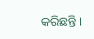କରିଛନ୍ତି ।